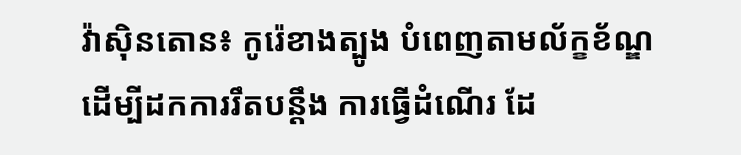វ៉ាស៊ិនតោន៖ កូរ៉េខាងត្បូង បំពេញតាមល័ក្ខខ័ណ្ឌ ដើម្បីដកការរឹតបន្តឹង ការធ្វើដំណើរ ដែ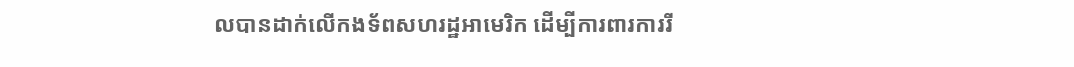លបានដាក់លើកងទ័ពសហរដ្ឋអាមេរិក ដើម្បីការពារការរី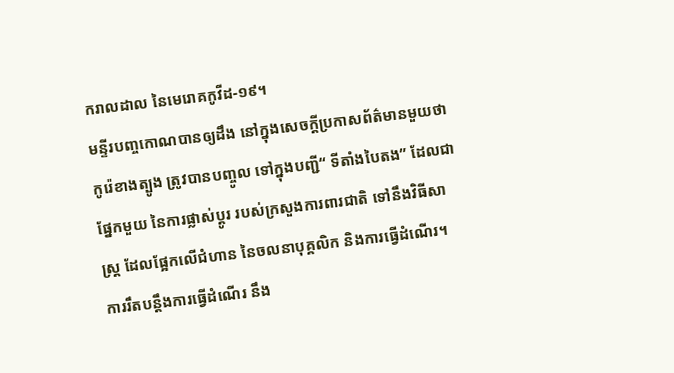ករាលដាល នៃមេរោគកូវីដ-១៩។
មន្ទីរបញ្ចកោណបានឲ្យដឹង នៅក្នុងសេចក្តីប្រកាសព័ត៌មានមួយថា កូរ៉េខាងត្បូង ត្រូវបានបញ្ចូល ទៅក្នុងបញ្ជី“ ទីតាំងបៃតង” ដែលជាផ្នែកមួយ នៃការផ្លាស់ប្តូរ របស់ក្រសួងការពារជាតិ ទៅនឹងវិធីសាស្រ្ត ដែលផ្អែកលើជំហាន នៃចលនាបុគ្គលិក និងការធ្វើដំណើរ។
ការរឹតបន្តឹងការធ្វើដំណើរ នឹង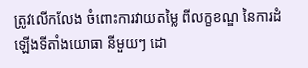ត្រូវលើកលែង ចំពោះការវាយតម្លៃ ពីលក្ខខណ្ឌ នៃការដំឡើងទីតាំងយោធា នីមួយៗ ដោ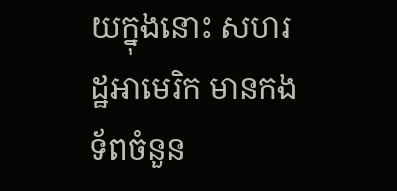យក្នុងនោះ សហរដ្ឋអាមេរិក មានកងទ័ពចំនួន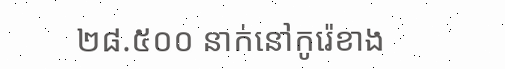២៨.៥០០ នាក់នៅកូរ៉េខាង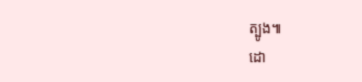ត្បូង៕
ដោ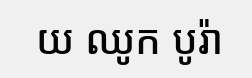យ ឈូក បូរ៉ា